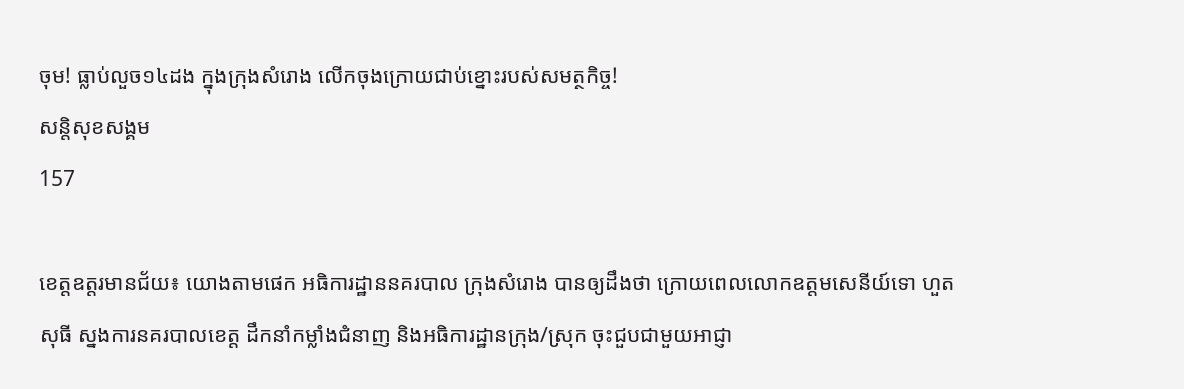ចុម! ធ្លាប់លួច១៤ដង ក្នុងក្រុងសំរោង លើកចុងក្រោយជាប់ខ្នោះរបស់សមត្ថកិច្ច!
សន្តិសុខសង្គម
157

ខេត្តឧត្តរមានជ័យ៖ យោងតាមផេក អធិការដ្ឋាននគរបាល ក្រុងសំរោង បានឲ្យដឹងថា ក្រោយពេលលោកឧត្តមសេនីយ៍ទោ ហួត សុធី ស្នងការនគរបាលខេត្ត ដឹកនាំកម្លាំងជំនាញ និងអធិការដ្ឋានក្រុង/ស្រុក ចុះជួបជាមួយអាជ្ញា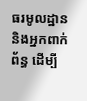ធរមូលដ្ឋាន និងអ្នកពាក់ព័ន្ធ ដើម្បី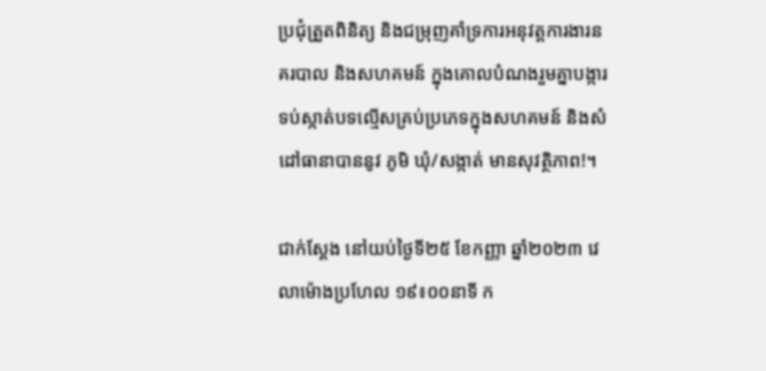ប្រជុំត្រួតពិនិត្យ និងជម្រុញគាំទ្រការអនុវត្តការងារនគរបាល និងសហគមន៍ ក្នុងគោលបំណងរួមគ្នាបង្ការទប់ស្កាត់បទល្មើសគ្រប់ប្រភេទក្នុងសហគមន៍ និងសំដៅធានាបាននូវ ភូមិ ឃុំ/សង្កាត់ មានសុវត្ថិភាព!។

ជាក់ស្តែង នៅយប់ថ្ងៃទី២៥ ខែកញ្ញា ឆ្នាំ២០២៣ វេលាម៉ោងប្រហែល ១៩៖០០នាទី ក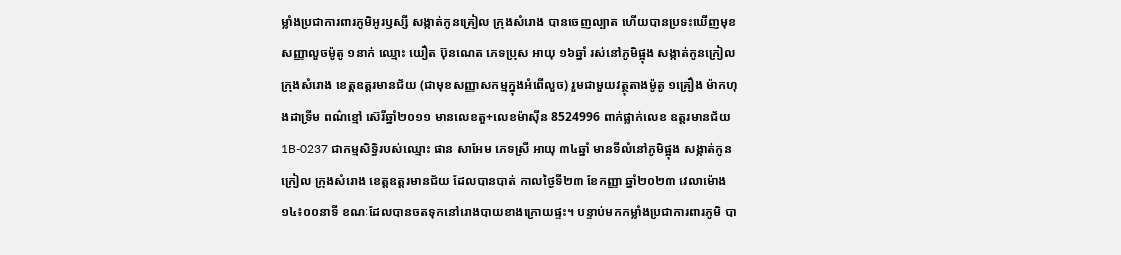ម្លាំងប្រជាការពារភូមិអូរឫស្សី សង្កាត់កូនគ្រៀល ក្រុងសំរោង បានចេញល្បាត ហើយបានប្រទះឃើញមុខសញ្ញាលួចម៉ូតូ ១នាក់ ឈ្មោះ យឿត ប៊ុនណេត ភេទប្រុស អាយុ ១៦ឆ្នាំ រស់នៅភូមិផ្អុង សង្កាត់កូនក្រៀល ក្រុងសំរោង ខេត្តឧត្តរមានជ័យ (ជាមុខសញ្ញាសកម្មក្នុងអំពើលួច) រួមជាមួយវត្ថុតាងម៉ូតូ ១គ្រឿង ម៉ាកហុងដាទ្រីម ពណ៌ខ្មៅ ស៊េរីឆ្នាំ២០១១ មានលេខតួ+លេខម៉ាសុីន 8524996 ពាក់ផ្លាក់លេខ ឧត្តរមានជ័យ 1B-0237 ជាកម្មសិទ្ធិរបស់ឈ្មោះ ផាន សាអែម ភេទស្រី អាយុ ៣៤ឆ្នាំ មានទីលំនៅភូមិផ្អុង សង្កាត់កូនក្រៀល ក្រុងសំរោង ខេត្តឧត្តរមានជ័យ ដែលបានបាត់ កាលថ្ងៃទី២៣ ខែកញ្ញា ឆ្នាំ២០២៣ វេលាម៉ោង ១៤៖០០នាទី ខណៈដែលបានចតទុកនៅរោងបាយខាងក្រោយផ្ទះ។ បន្ទាប់មកកម្លាំងប្រជាការពារភូមិ បា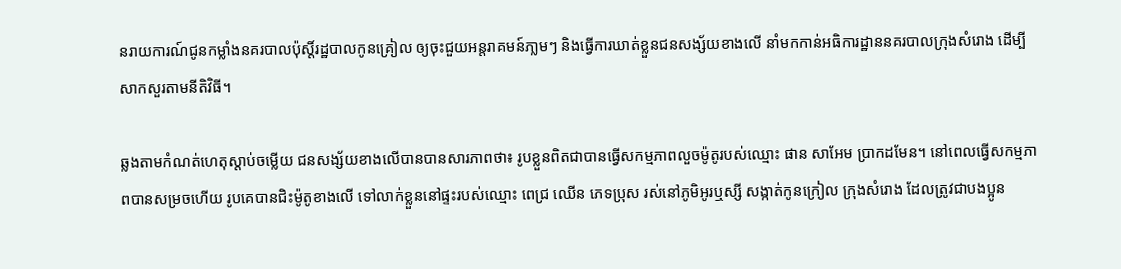នរាយការណ៍ជូនកម្លាំងនគរបាលប៉ុស្តិ៍រដ្ឋបាលកូនគ្រៀល ឲ្យចុះជួយអន្តរាគមន៍ភា្លមៗ និងធ្វើការឃាត់ខ្លួនជនសង្ស័យខាងលើ នាំមកកាន់អធិការដ្ឋាននគរបាលក្រុងសំរោង ដើម្បីសាកសួរតាមនីតិវិធី។

ឆ្លងតាមកំណត់ហេតុស្តាប់ចម្លើយ ជនសង្ស័យខាងលើបានបានសារភាពថា៖ រូបខ្លួនពិតជាបានធ្វើសកម្មភាពលួចម៉ូតូរបស់ឈ្មោះ ផាន សាអែម ប្រាកដមែន។ នៅពេលធ្វើសកម្មភាពបានសម្រចហើយ រូបគេបានជិះម៉ូតូខាងលើ ទៅលាក់ខ្លួននៅផ្ទះរបស់ឈ្មោះ ពេជ្រ ឈើន ភេទប្រុស រស់នៅភូមិអូរឬស្សី សង្កាត់កូនក្រៀល ក្រុងសំរោង ដែលត្រូវជាបងប្អូន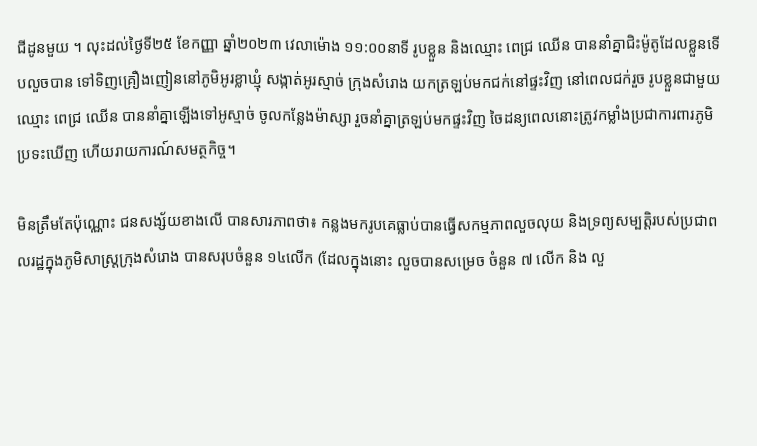ជីដូនមួយ ។ លុះដល់ថ្ងៃទី២៥ ខែកញ្ញា ឆ្នាំ២០២៣ វេលាម៉ោង ១១:០០នាទី រូបខ្លួន និងឈ្មោះ ពេជ្រ ឈើន បាននាំគ្នាជិះម៉ូតូដែលខ្លួនទើបលួចបាន ទៅទិញគ្រឿងញៀននៅភូមិអូរខ្លាឃ្មុំ សង្កាត់អូរស្មាច់ ក្រុងសំរោង យកត្រឡប់មកជក់នៅផ្ទះវិញ នៅពេលជក់រួច រូបខ្លួនជាមួយឈ្មោះ ពេជ្រ ឈើន បាននាំគ្នាឡើងទៅអូស្មាច់ ចូលកន្លែងម៉ាស្សា រួចនាំគ្នាត្រឡប់មកផ្ទះវិញ ចៃដន្យពេលនោះត្រូវកម្លាំងប្រជាការពារភូមិប្រទះឃើញ ហើយរាយការណ៍សមត្ថកិច្ច។

មិនត្រឹមតែប៉ុណ្ណោះ ជនសង្ស័យខាងលើ បានសារភាពថា៖ កន្លងមករូបគេធ្លាប់បានធ្វើសកម្មភាពលួចលុយ និងទ្រព្យសម្បត្តិរបស់ប្រជាពលរដ្ឋក្នុងភូមិសាស្ត្រក្រុងសំរោង បានសរុបចំនួន ១៤លើក (ដែលក្នុងនោះ លួចបានសម្រេច ចំនួន ៧ លើក និង លួ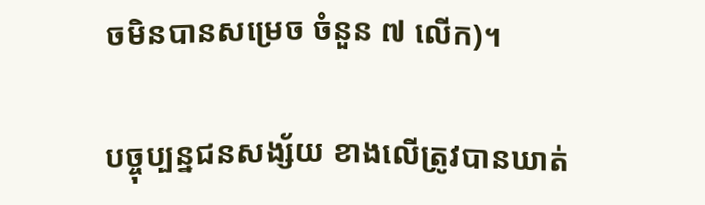ចមិនបានសម្រេច ចំនួន ៧ លើក)។

បច្ចុប្បន្នជនសង្ស័យ ខាងលើត្រូវបានឃាត់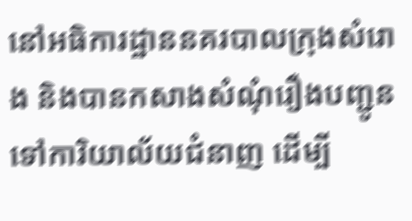នៅអធិការដ្ឋាននគរបាលក្រុងសំរោង និងបានកសាងសំណុំរឿងបញ្ជូនទៅការិយាល័យជំនាញ ដើម្បី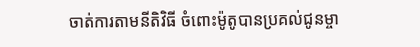ចាត់ការតាមនីតិវិធី ចំពោះម៉ូតូបានប្រគល់ជូនម្ចា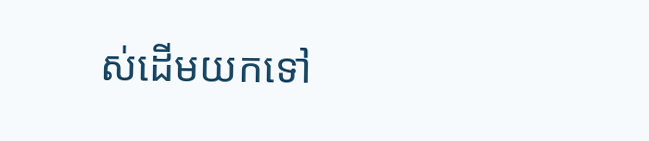ស់ដើមយកទៅ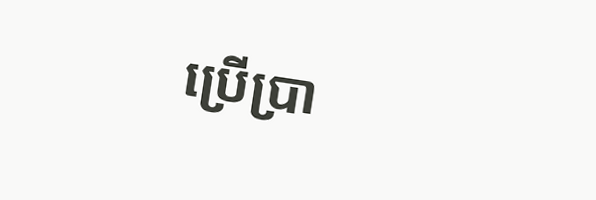ប្រើប្រា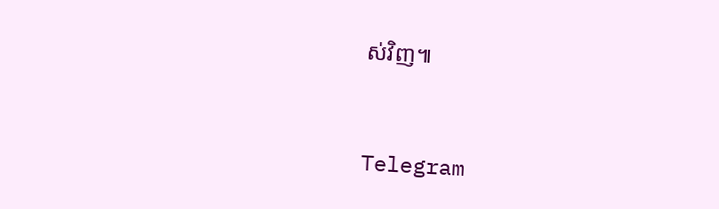ស់វិញ៕


Telegram